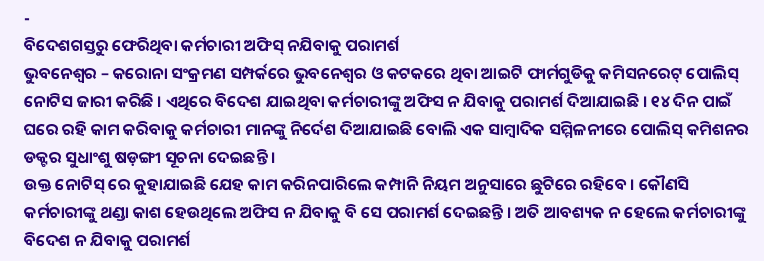-
ବିଦେଶଗସ୍ତରୁ ଫେରିଥିବା କର୍ମଚାରୀ ଅଫିସ୍ ନଯିବାକୁ ପରାମର୍ଶ
ଭୁବନେଶ୍ୱର – କରୋନା ସଂକ୍ରମଣ ସମ୍ପର୍କରେ ଭୁବନେଶ୍ୱର ଓ କଟକରେ ଥିବା ଆଇଟି ଫାର୍ମଗୁଡିକୁ କମିସନରେଟ୍ ପୋଲିସ୍ ନୋଟିସ ଜାରୀ କରିଛି । ଏଥିରେ ବିଦେଶ ଯାଇଥିବା କର୍ମଚାରୀଙ୍କୁ ଅଫିସ ନ ଯିବାକୁ ପରାମର୍ଶ ଦିଆଯାଇଛି । ୧୪ ଦିନ ପାଇଁ ଘରେ ରହି କାମ କରିବାକୁ କର୍ମଚାରୀ ମାନଙ୍କୁ ନିର୍ଦେଶ ଦିଆଯାଇଛି ବୋଲି ଏକ ସାମ୍ବାଦିକ ସମ୍ମିଳନୀରେ ପୋଲିସ୍ କମିଶନର ଡକ୍ଟର ସୁଧାଂଶୁ ଷଡ଼ଙ୍ଗୀ ସୂଚନା ଦେଇଛନ୍ତି ।
ଉକ୍ତ ନୋଟିସ୍ ରେ କୁହାଯାଇଛି ଯେହ କାମ କରିନପାରିଲେ କମ୍ପାନି ନିୟମ ଅନୁସାରେ ଛୁଟିରେ ରହିବେ । କୌଣସି କର୍ମଚାରୀଙ୍କୁ ଥଣ୍ଡା କାଶ ହେଉଥିଲେ ଅଫିସ ନ ଯିବାକୁ ବି ସେ ପରାମର୍ଶ ଦେଇଛନ୍ତି । ଅତି ଆବଶ୍ୟକ ନ ହେଲେ କର୍ମଚାରୀଙ୍କୁ ବିଦେଶ ନ ଯିବାକୁ ପରାମର୍ଶ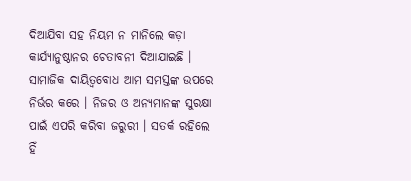ଦିଆଯିବା ସହ ନିୟମ ନ ମାନିଲେ କଡ଼ା କାର୍ଯ୍ୟାନୁଷ୍ଠାନର ଚେତାବନୀ ଦିଆଯାଇଛି ।
ସାମାଜିକ ଦାୟିତ୍ୱବୋଧ ଆମ ସମସ୍ତଙ୍କ ଉପରେ ନିର୍ଭର କରେ । ନିଜର ଓ ଅନ୍ୟମାନଙ୍କ ସୁରକ୍ଷା ପାଇଁ ଏପରି କରିବା ଜରୁରୀ । ସତର୍କ ରହିଲେ ହିଁ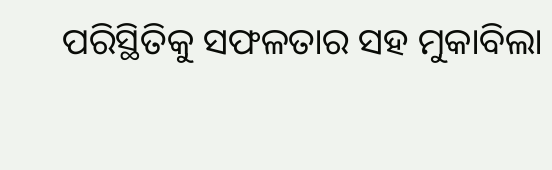ପରିସ୍ଥିତିକୁ ସଫଳତାର ସହ ମୁକାବିଲା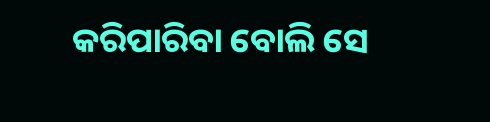କରିପାରିବା ବୋଲି ସେ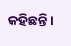କହିଛନ୍ତି ।